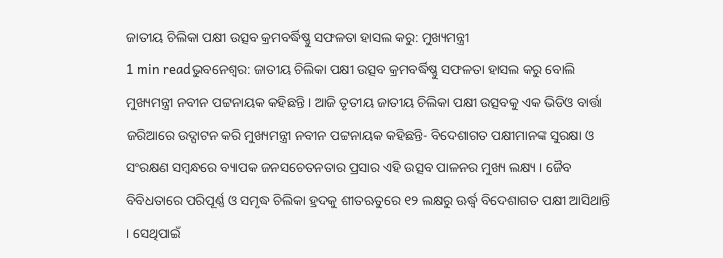ଜାତୀୟ ଚିଲିକା ପକ୍ଷୀ ଉତ୍ସବ କ୍ରମବର୍ଦ୍ଧିଷ୍ଣୁ ସଫଳତା ହାସଲ କରୁ: ମୁଖ୍ୟମନ୍ତ୍ରୀ
1 min readଭୁବନେଶ୍ୱର: ଜାତୀୟ ଚିଲିକା ପକ୍ଷୀ ଉତ୍ସବ କ୍ରମବର୍ଦ୍ଧିଷ୍ଣୁ ସଫଳତା ହାସଲ କରୁ ବୋଲି ମୁଖ୍ୟମନ୍ତ୍ରୀ ନବୀନ ପଟ୍ଟନାୟକ କହିଛନ୍ତି । ଆଜି ତୃତୀୟ ଜାତୀୟ ଚିଲିକା ପକ୍ଷୀ ଉତ୍ସବକୁ ଏକ ଭିଡିଓ ବାର୍ତ୍ତା ଜରିଆରେ ଉଦ୍ଘାଟନ କରି ମୁଖ୍ୟମନ୍ତ୍ରୀ ନବୀନ ପଟ୍ଟନାୟକ କହିଛନ୍ତି- ବିଦେଶାଗତ ପକ୍ଷୀମାନଙ୍କ ସୁରକ୍ଷା ଓ ସଂରକ୍ଷଣ ସମ୍ବନ୍ଧରେ ବ୍ୟାପକ ଜନସଚେତନତାର ପ୍ରସାର ଏହି ଉତ୍ସବ ପାଳନର ମୁଖ୍ୟ ଲକ୍ଷ୍ୟ । ଜୈବ ବିବିଧତାରେ ପରିପୂର୍ଣ୍ଣ ଓ ସମୃଦ୍ଧ ଚିଲିକା ହ୍ରଦକୁ ଶୀତଋତୁରେ ୧୨ ଲକ୍ଷରୁ ଊର୍ଦ୍ଧ୍ୱ ବିଦେଶାଗତ ପକ୍ଷୀ ଆସିଥାନ୍ତି । ସେଥିପାଇଁ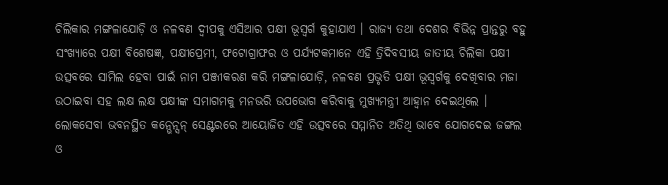ଚିଲିକାର ମଙ୍ଗଳାଯୋଡ଼ି ଓ ନଳବଣ ଦ୍ୱୀପକୁ ଏସିଆର ପକ୍ଷୀ ଭୂସ୍ୱର୍ଗ କୁହାଯାଏ । ରାଜ୍ୟ ତଥା ଦେଶର ବିଭିନ୍ନ ପ୍ରାନ୍ତରୁ ବହୁ ସଂଖ୍ୟାରେ ପକ୍ଷୀ ବିଶେଷଜ୍ଞ, ପକ୍ଷୀପ୍ରେମୀ, ଫଟୋଗ୍ରାଫର ଓ ପର୍ଯ୍ୟଟକମାନେ ଏହି ତ୍ରିଦିବସୀୟ ଜାତୀୟ ଚିଲିକା ପକ୍ଷୀ ଉତ୍ସବରେ ସାମିଲ ହେବା ପାଇଁ ନାମ ପଞ୍ଜୀକରଣ କରି ମଙ୍ଗଳାଯୋଡ଼ି, ନଳବଣ ପ୍ରଭୃତି ପକ୍ଷୀ ଭୂସ୍ୱର୍ଗକୁ ଦେଖିବାର ମଜା ଉଠାଇବା ସହ ଲକ୍ଷ ଲକ୍ଷ ପକ୍ଷୀଙ୍କ ସମାଗମକୁ ମନଭରି ଉପଭୋଗ କରିବାକୁ ମୁଖ୍ୟମନ୍ତ୍ରୀ ଆହ୍ୱାନ ଦେଇଥିଲେ ।
ଲୋକସେବା ଭବନସ୍ଥିତ କନ୍ଭେନ୍ସନ୍ ସେଣ୍ଟରରେ ଆୟୋଜିତ ଏହି ଉତ୍ସବରେ ସମ୍ମାନିତ ଅତିଥି ଭାବେ ଯୋଗଦେଇ ଜଙ୍ଗଲ ଓ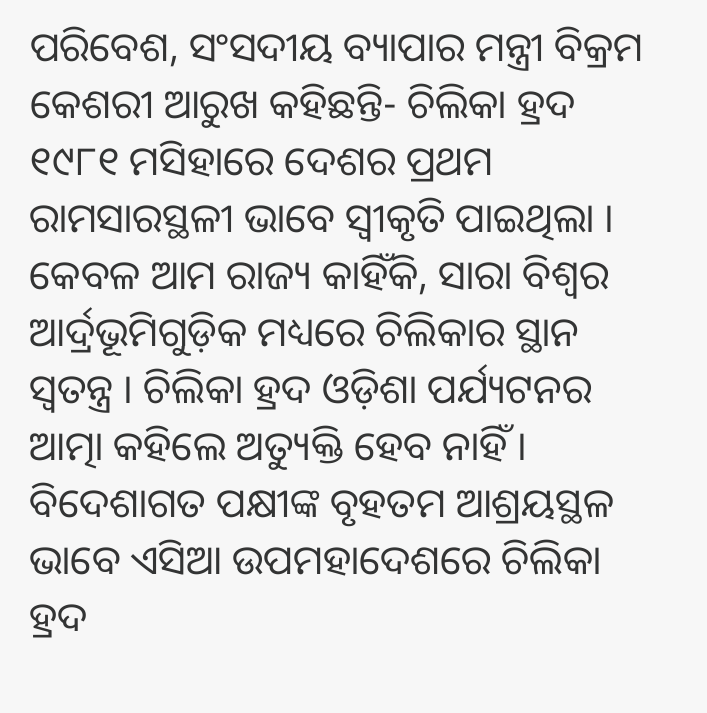ପରିବେଶ, ସଂସଦୀୟ ବ୍ୟାପାର ମନ୍ତ୍ରୀ ବିକ୍ରମ କେଶରୀ ଆରୁଖ କହିଛନ୍ତି- ଚିଲିକା ହ୍ରଦ ୧୯୮୧ ମସିହାରେ ଦେଶର ପ୍ରଥମ ରାମସାରସ୍ଥଳୀ ଭାବେ ସ୍ୱୀକୃତି ପାଇଥିଲା । କେବଳ ଆମ ରାଜ୍ୟ କାହିଁକି, ସାରା ବିଶ୍ୱର ଆର୍ଦ୍ରଭୂମିଗୁଡ଼ିକ ମଧ୍ୟରେ ଚିଲିକାର ସ୍ଥାନ ସ୍ୱତନ୍ତ୍ର । ଚିଲିକା ହ୍ରଦ ଓଡ଼ିଶା ପର୍ଯ୍ୟଟନର ଆତ୍ମା କହିଲେ ଅତ୍ୟୁକ୍ତି ହେବ ନାହିଁ । ବିଦେଶାଗତ ପକ୍ଷୀଙ୍କ ବୃହତମ ଆଶ୍ରୟସ୍ଥଳ ଭାବେ ଏସିଆ ଉପମହାଦେଶରେ ଚିଲିକା ହ୍ରଦ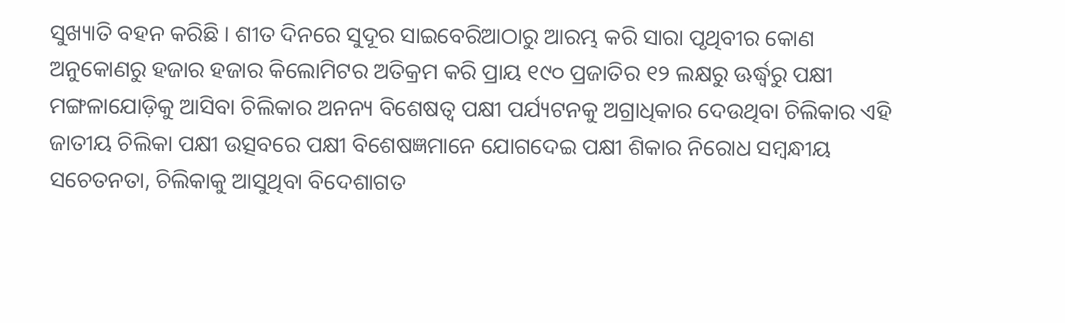ସୁଖ୍ୟାତି ବହନ କରିଛି । ଶୀତ ଦିନରେ ସୁଦୂର ସାଇବେରିଆଠାରୁ ଆରମ୍ଭ କରି ସାରା ପୃଥିବୀର କୋଣ ଅନୁକୋଣରୁ ହଜାର ହଜାର କିଲୋମିଟର ଅତିକ୍ରମ କରି ପ୍ରାୟ ୧୯୦ ପ୍ରଜାତିର ୧୨ ଲକ୍ଷରୁ ଊର୍ଦ୍ଧ୍ୱରୁ ପକ୍ଷୀ ମଙ୍ଗଳାଯୋଡ଼ିକୁ ଆସିବା ଚିଲିକାର ଅନନ୍ୟ ବିଶେଷତ୍ୱ ପକ୍ଷୀ ପର୍ଯ୍ୟଟନକୁ ଅଗ୍ରାଧିକାର ଦେଉଥିବା ଚିଲିକାର ଏହି ଜାତୀୟ ଚିଲିକା ପକ୍ଷୀ ଉତ୍ସବରେ ପକ୍ଷୀ ବିଶେଷଜ୍ଞମାନେ ଯୋଗଦେଇ ପକ୍ଷୀ ଶିକାର ନିରୋଧ ସମ୍ବନ୍ଧୀୟ ସଚେତନତା, ଚିଲିକାକୁ ଆସୁଥିବା ବିଦେଶାଗତ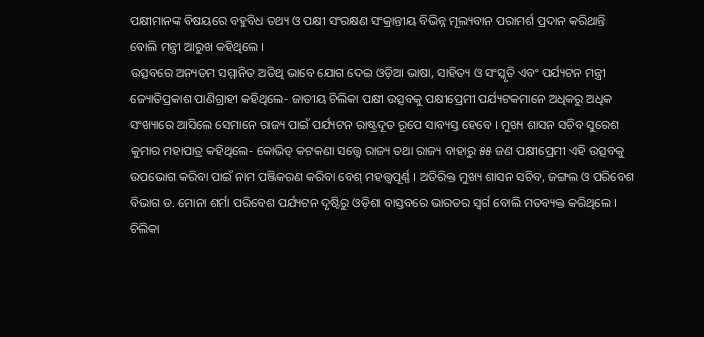ପକ୍ଷୀମାନଙ୍କ ବିଷୟରେ ବହୁବିଧ ତଥ୍ୟ ଓ ପକ୍ଷୀ ସଂରକ୍ଷଣ ସଂକ୍ରାନ୍ତୀୟ ବିଭିନ୍ନ ମୂଲ୍ୟବାନ ପରାମର୍ଶ ପ୍ରଦାନ କରିଥାନ୍ତି ବୋଲି ମନ୍ତ୍ରୀ ଆରୁଖ କହିଥିଲେ ।
ଉତ୍ସବରେ ଅନ୍ୟତମ ସମ୍ମାନିତ ଅତିଥି ଭାବେ ଯୋଗ ଦେଇ ଓଡ଼ିଆ ଭାଷା, ସାହିତ୍ୟ ଓ ସଂସ୍କୃତି ଏବଂ ପର୍ଯ୍ୟଟନ ମନ୍ତ୍ରୀ ଜ୍ୟୋତିପ୍ରକାଶ ପାଣିଗ୍ରାହୀ କହିଥିଲେ- ଜାତୀୟ ଚିଲିକା ପକ୍ଷୀ ଉତ୍ସବକୁ ପକ୍ଷୀପ୍ରେମୀ ପର୍ଯ୍ୟଟକମାନେ ଅଧିକରୁ ଅଧିକ ସଂଖ୍ୟାରେ ଆସିଲେ ସେମାନେ ରାଜ୍ୟ ପାଇଁ ପର୍ଯ୍ୟଟନ ରାଷ୍ଟ୍ରଦୂତ ରୂପେ ସାବ୍ୟସ୍ତ ହେବେ । ମୁଖ୍ୟ ଶାସନ ସଚିବ ସୁରେଶ କୁମାର ମହାପାତ୍ର କହିଥିଲେ- କୋଭିଡ୍ କଟକଣା ସତ୍ତ୍ୱେ ରାଜ୍ୟ ତଥା ରାଜ୍ୟ ବାହାରୁ ୫୫ ଜଣ ପକ୍ଷୀପ୍ରେମୀ ଏହି ଉତ୍ସବକୁ ଉପଭୋଗ କରିବା ପାଇଁ ନାମ ପଞ୍ଜିକରଣ କରିବା ବେଶ୍ ମହତ୍ତ୍ୱପୂର୍ଣ୍ଣ । ଅତିରିକ୍ତ ମୁଖ୍ୟ ଶାସନ ସଚିବ, ଜଙ୍ଗଲ ଓ ପରିବେଶ ବିଭାଗ ଡ. ମୋନା ଶର୍ମା ପରିବେଶ ପର୍ଯ୍ୟଟନ ଦୃଷ୍ଟିରୁ ଓଡ଼ିଶା ବାସ୍ତବରେ ଭାରତର ସ୍ୱର୍ଗ ବୋଲି ମତବ୍ୟକ୍ତ କରିଥିଲେ । ଚିଲିକା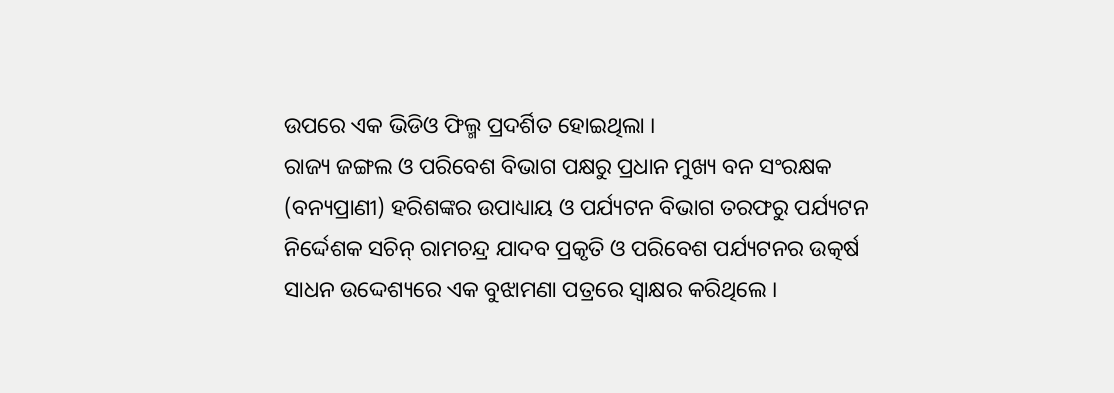ଉପରେ ଏକ ଭିଡିଓ ଫିଲ୍ମ ପ୍ରଦର୍ଶିତ ହୋଇଥିଲା ।
ରାଜ୍ୟ ଜଙ୍ଗଲ ଓ ପରିବେଶ ବିଭାଗ ପକ୍ଷରୁ ପ୍ରଧାନ ମୁଖ୍ୟ ବନ ସଂରକ୍ଷକ (ବନ୍ୟପ୍ରାଣୀ) ହରିଶଙ୍କର ଉପାଧ୍ୟାୟ ଓ ପର୍ଯ୍ୟଟନ ବିଭାଗ ତରଫରୁ ପର୍ଯ୍ୟଟନ ନିର୍ଦ୍ଦେଶକ ସଚିନ୍ ରାମଚନ୍ଦ୍ର ଯାଦବ ପ୍ରକୃତି ଓ ପରିବେଶ ପର୍ଯ୍ୟଟନର ଉତ୍କର୍ଷ ସାଧନ ଉଦ୍ଦେଶ୍ୟରେ ଏକ ବୁଝାମଣା ପତ୍ରରେ ସ୍ୱାକ୍ଷର କରିଥିଲେ ।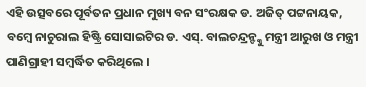ଏହି ଉତ୍ସବରେ ପୂର୍ବତନ ପ୍ରଧାନ ମୁଖ୍ୟ ବନ ସଂରକ୍ଷକ ଡ. ଅଜିତ୍ ପଟ୍ଟନାୟକ, ବମ୍ବେ ନାଚୁରାଲ ହିଷ୍ଟ୍ରି ସୋସାଇଟିର ଡ. ଏସ୍. ବାଲଚନ୍ଦ୍ରନ୍ଙ୍କୁ ମନ୍ତ୍ରୀ ଆରୁଖ ଓ ମନ୍ତ୍ରୀ ପାଣିଗ୍ରାହୀ ସମ୍ବର୍ଦ୍ଧିତ କରିଥିଲେ ।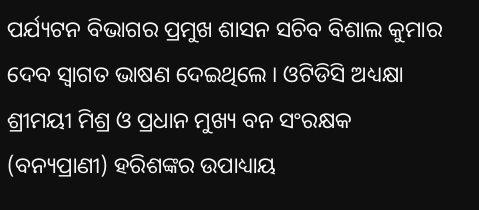ପର୍ଯ୍ୟଟନ ବିଭାଗର ପ୍ରମୁଖ ଶାସନ ସଚିବ ବିଶାଲ କୁମାର ଦେବ ସ୍ୱାଗତ ଭାଷଣ ଦେଇଥିଲେ । ଓଟିଡିସି ଅଧ୍ୟକ୍ଷା ଶ୍ରୀମୟୀ ମିଶ୍ର ଓ ପ୍ରଧାନ ମୁଖ୍ୟ ବନ ସଂରକ୍ଷକ (ବନ୍ୟପ୍ରାଣୀ) ହରିଶଙ୍କର ଉପାଧ୍ୟାୟ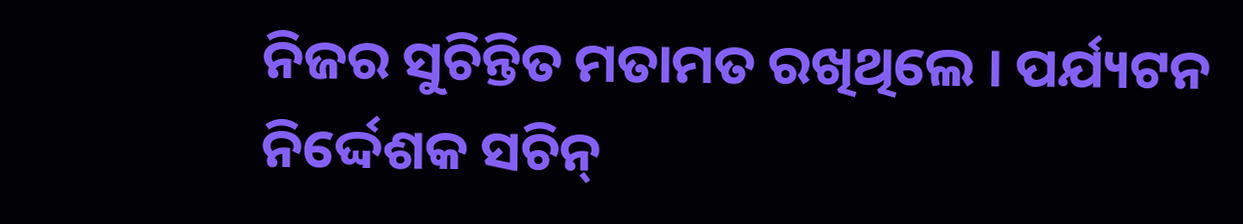ନିଜର ସୁଚିନ୍ତିତ ମତାମତ ରଖିଥିଲେ । ପର୍ଯ୍ୟଟନ ନିର୍ଦ୍ଦେଶକ ସଚିନ୍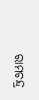ରାମଚନ୍ଦ୍ର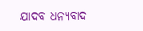ଯାଦବ ଧନ୍ୟବାଦ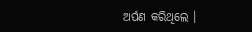ଅର୍ପଣ କରିଥିଲେ ।